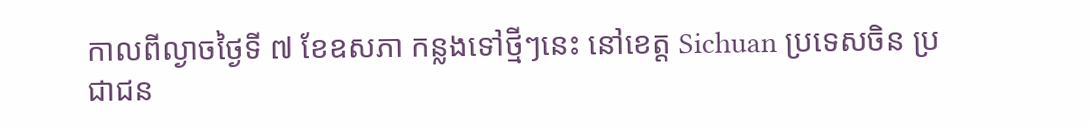កាលពីល្ងាចថ្ងៃទី ៧ ខែឧសភា កន្លងទៅថ្មីៗនេះ នៅខេត្ត Sichuan ប្រទេសចិន ប្រជាជន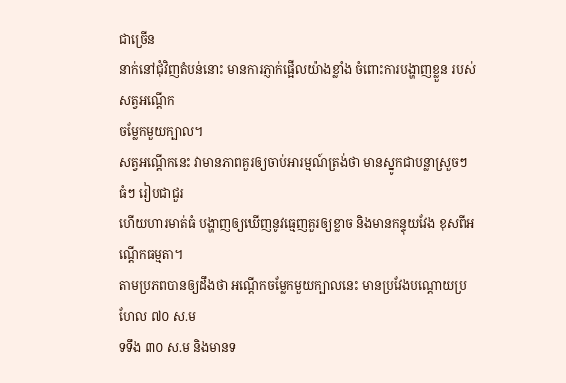ជាច្រើន
នាក់នៅជុំវិញតំបន់នោះ មានការភ្ញាក់ផ្អើលយ៉ាងខ្លាំង ចំពោះការបង្ហាញខ្លួន របស់សត្វអណ្តើក
ចម្លែកមួយក្បាល។
សត្វអណ្តើកនេះ វាមានភាពគួរឲ្យចាប់អារម្មណ៍ត្រង់ថា មានស្នូកជាបន្លាស្រួចៗ ធំៗ រៀបជាជួរ
ហើយហារមាត់ធំ បង្ហាញឲ្យឃើញនូវធ្មេញគួរឲ្យខ្លាច និងមានកន្ទុយវែង ខុសពីអណ្តើកធម្មតា។
តាមប្រភពបានឲ្យដឹងថា អណ្តើកចម្លែកមួយក្បាលនេះ មានប្រវែងបណ្តោយប្រហែល ៧០ ស.ម
ទទឹង ៣០ ស.ម និងមានទ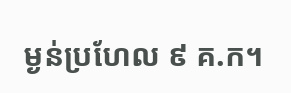ម្ងន់ប្រហែល ៩ គ.ក។